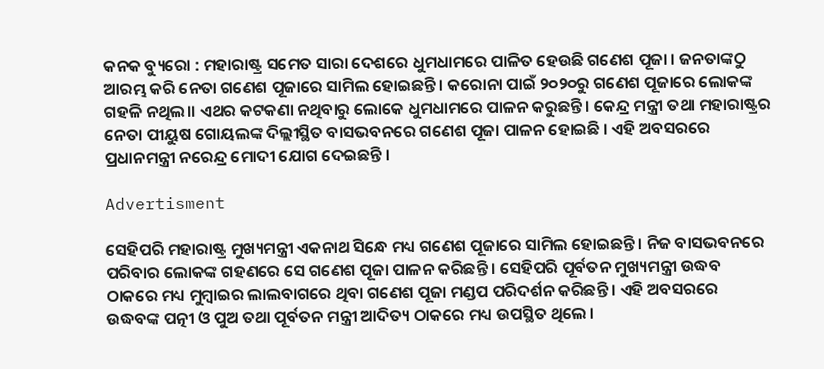କନକ ବ୍ୟୁରୋ : ମହାରାଷ୍ଟ୍ର ସମେତ ସାରା ଦେଶରେ ଧୁମଧାମରେ ପାଳିତ ହେଉଛି ଗଣେଶ ପୂଜା । ଜନତାଙ୍କଠୁ ଆରମ୍ଭ କରି ନେତା ଗଣେଶ ପୂଜାରେ ସାମିଲ ହୋଇଛନ୍ତି । କରୋନା ପାଇଁ ୨୦୨୦ରୁ ଗଣେଶ ପୂଜାରେ ଲୋକଙ୍କ ଗହଳି ନଥିଲ।। ଏଥର କଟକଣା ନଥିବାରୁ ଲୋକେ ଧୁମଧାମରେ ପାଳନ କରୁଛନ୍ତି । କେନ୍ଦ୍ର ମନ୍ତ୍ରୀ ତଥା ମହାରାଷ୍ଟ୍ରର ନେତା ପୀୟୁଷ ଗୋୟଲଙ୍କ ଦିଲ୍ଲୀସ୍ଥିତ ବାସଭବନରେ ଗଣେଶ ପୂଜା ପାଳନ ହୋଇଛି । ଏହି ଅବସରରେ ପ୍ରଧାନମନ୍ତ୍ରୀ ନରେନ୍ଦ୍ର ମୋଦୀ ଯୋଗ ଦେଇଛନ୍ତି ।

Advertisment

ସେହିପରି ମହାରାଷ୍ଟ୍ର ମୁଖ୍ୟମନ୍ତ୍ରୀ ଏକନାଥ ସିନ୍ଧେ ମଧ୍ୟ ଗଣେଶ ପୂଜାରେ ସାମିଲ ହୋଇଛନ୍ତି । ନିଜ ବାସଭବନରେ ପରିବାର ଲୋକଙ୍କ ଗହଣରେ ସେ ଗଣେଶ ପୂଜା ପାଳନ କରିଛନ୍ତି । ସେହିପରି ପୂର୍ବତନ ମୁଖ୍ୟମନ୍ତ୍ରୀ ଉଦ୍ଧବ ଠାକରେ ମଧ୍ୟ ମୁମ୍ବାଇର ଲାଲବାଗରେ ଥିବା ଗଣେଶ ପୂଜା ମଣ୍ଡପ ପରିଦର୍ଶନ କରିଛନ୍ତି । ଏହି ଅବସରରେ ଉଦ୍ଧବଙ୍କ ପତ୍ନୀ ଓ ପୁଅ ତଥା ପୂର୍ବତନ ମନ୍ତ୍ରୀ ଆଦିତ୍ୟ ଠାକରେ ମଧ୍ୟ ଉପସ୍ଥିତ ଥିଲେ ।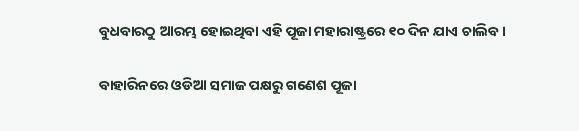ବୁଧବାରଠୁ ଆରମ୍ଭ ହୋଇଥିବା ଏହି ପୂଜା ମହାରାଷ୍ଟ୍ରରେ ୧୦ ଦିନ ଯାଏ ଚାଲିବ ।

ବାହାରିନରେ ଓଡିଆ ସମାଜ ପକ୍ଷରୁ ଗଣେଶ ପୂଜା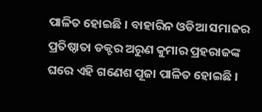ପାଳିତ ହୋଇଛି । ବାହାରିନ ଓଡିଆ ସମାଜର ପ୍ରତିଷ୍ଠାତା ଡକ୍ଟର ଅରୁଣ କୁମାର ପ୍ରହରାଜଙ୍କ ଘରେ ଏହି ଗଣେଶ ପୂଜା ପାଳିତ ହୋଇଛି ।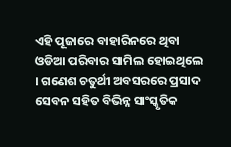ଏହି ପୂଜାରେ ବାହାରିନରେ ଥିବା ଓଡିଆ ପରିବାର ସାମିଲ ହୋଇଥିଲେ । ଗଣେଶ ଚତୁର୍ଥୀ ଅବସରରେ ପ୍ରସାଦ ସେବନ ସହିତ ବିଭିନ୍ନ ସାଂସ୍କୃତିକ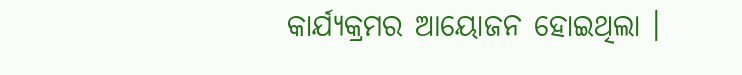କାର୍ଯ୍ୟକ୍ରମର ଆୟୋଜନ ହୋଇଥିଲା ।